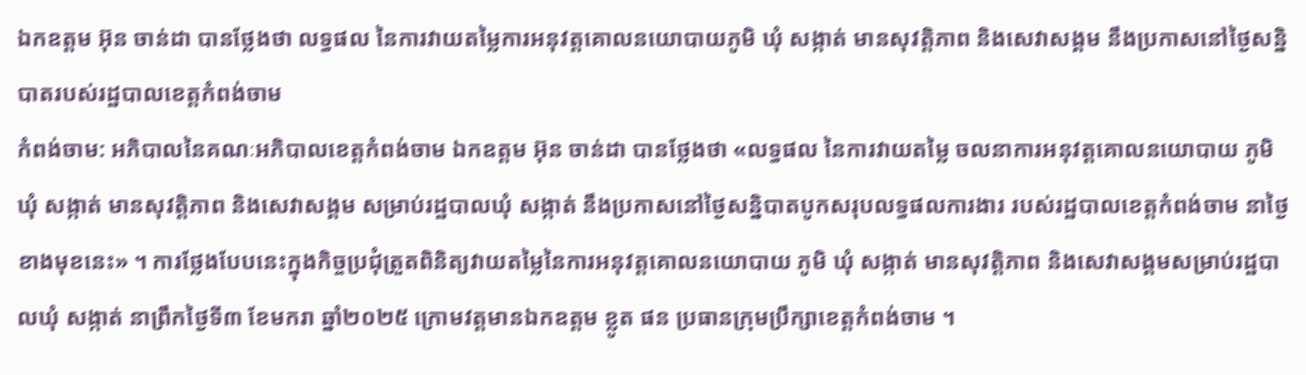ឯកឧត្ដម អ៊ុន ចាន់ដា បានថ្លែងថា លទ្ធផល នៃការវាយតម្លៃការអនុវត្តគោលនយោបាយភូមិ ឃុំ សង្កាត់ មានសុវត្តិភាព និងសេវាសង្គម នឹងប្រកាសនៅថ្ងៃសន្និបាតរបស់រដ្ឋបាលខេត្តកំពង់ចាម
កំពង់ចាម: អភិបាលនៃគណៈអភិបាលខេត្តកំពង់ចាម ឯកឧត្តម អ៊ុន ចាន់ដា បានថ្លែងថា «លទ្ធផល នៃការវាយតម្លៃ ចលនាការអនុវត្តគោលនយោបាយ ភូមិ ឃុំ សង្កាត់ មានសុវត្តិភាព និងសេវាសង្គម សម្រាប់រដ្ឋបាលឃុំ សង្កាត់ នឹងប្រកាសនៅថ្ងៃសន្និបាតបូកសរុបលទ្ធផលការងារ របស់រដ្ឋបាលខេត្តកំពង់ចាម នាថ្ងៃខាងមុខនេះ» ។ ការថ្លែងបែបនេះក្នុងកិច្ចប្រជុំត្រួតពិនិត្យវាយតម្លៃនៃការអនុវត្តគោលនយោបាយ ភូមិ ឃុំ សង្កាត់ មានសុវត្តិភាព និងសេវាសង្គមសម្រាប់រដ្ឋបាលឃុំ សង្កាត់ នាព្រឹកថ្ងៃទី៣ ខែមករា ឆ្នាំ២០២៥ ក្រោមវត្តមានឯកឧត្តម ខ្លូត ផន ប្រធានក្រុមប្រឹក្សាខេត្តកំពង់ចាម ។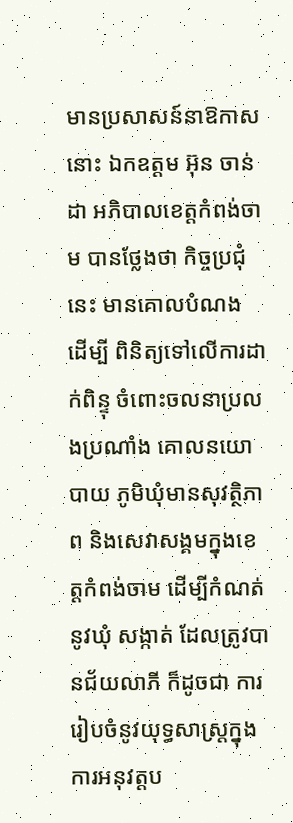មានប្រសាសន៍នាឱកាសនោះ ឯកឧត្តម អ៊ុន ចាន់ដា អភិបាលខេត្តកំពង់ចាម បានថ្លែងថា កិច្ចប្រជុំនេះ មានគោលបំណង ដើម្បី ពិនិត្យទៅលើការដាក់ពិន្ទុ ចំពោះចលនាប្រលងប្រណាំង គោលនយោបាយ ភូមិឃុំមានសុវត្ថិភាព និងសេវាសង្គមក្នុងខេត្តកំពង់ចាម ដើម្បីកំណត់នូវឃុំ សង្កាត់ ដែលត្រូវបានជ័យលាភី ក៏ដូចជា ការរៀបចំនូវយុទ្ធសាស្រ្តក្នុងការអនុវត្តប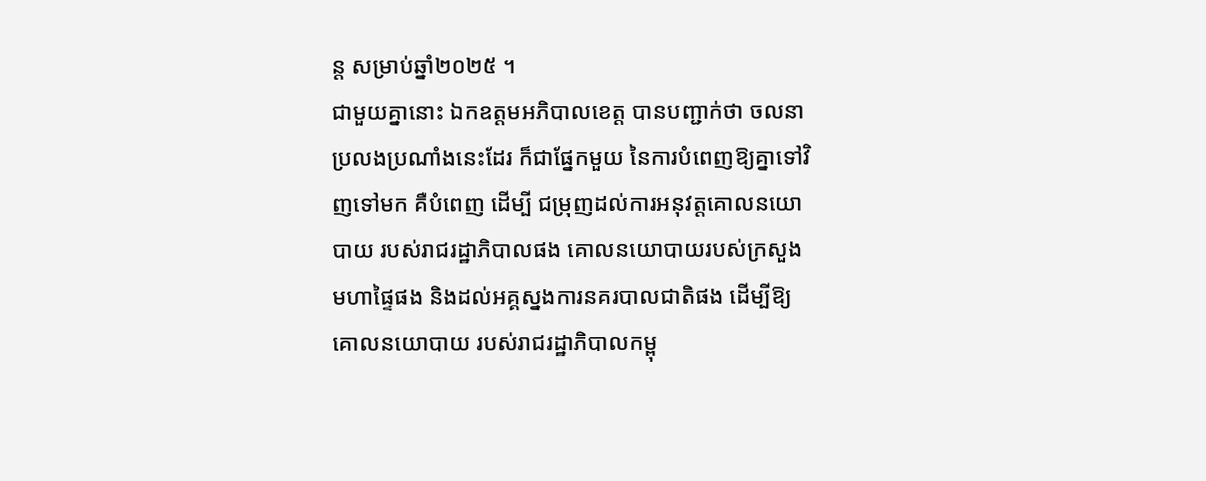ន្ត សម្រាប់ឆ្នាំ២០២៥ ។
ជាមួយគ្នានោះ ឯកឧត្ដមអភិបាលខេត្ត បានបញ្ជាក់ថា ចលនាប្រលងប្រណាំងនេះដែរ ក៏ជាផ្នែកមួយ នៃការបំពេញឱ្យគ្នាទៅវិញទៅមក គឺបំពេញ ដើម្បី ជម្រុញដល់ការអនុវត្តគោលនយោបាយ របស់រាជរដ្ឋាភិបាលផង គោលនយោបាយរបស់ក្រសួងមហាផ្ទៃផង និងដល់អគ្គស្នងការនគរបាលជាតិផង ដើម្បីឱ្យគោលនយោបាយ របស់រាជរដ្ឋាភិបាលកម្ពុ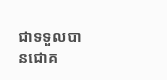ជាទទួលបានជោគ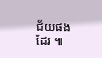ជ័យផងដែរ ៕